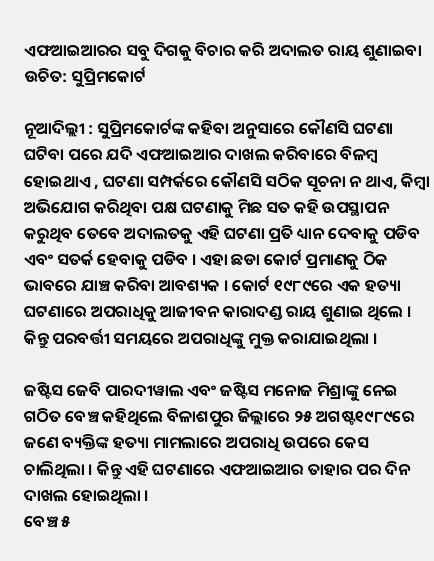ଏଫଆଇଆରର ସବୁ ଦିଗକୁ ବିଚାର କରି ଅଦାଲତ ରାୟ ଶୁଣାଇବା ଉଚିତ: ସୁପ୍ରିମକୋର୍ଟ

ନୂଆଦିଲ୍ଲୀ : ସୁପ୍ରିମକୋର୍ଟଙ୍କ କହିବା ଅନୁସାରେ କୌଣସି ଘଟଣା ଘଟିବା ପରେ ଯଦି ଏଫଆଇଆର ଦାଖଲ କରିବାରେ ବିଳମ୍ବ ହୋଇଥାଏ , ଘଟଣା ସମ୍ପର୍କରେ କୌଣସି ସଠିକ ସୂଚନା ନ ଥାଏ, କିମ୍ବା ଅଭିଯୋଗ କରିଥିବା ପକ୍ଷ ଘଟଣାକୁ ମିଛ ସତ କହି ଉପସ୍ଥାପନ କରୁଥିବ ତେବେ ଅଦାଲତକୁ ଏହି ଘଟଣା ପ୍ରତି ଧ୍ୟାନ ଦେବାକୁ ପଡିବ ଏବଂ ସତର୍କ ହେବାକୁ ପଡିବ । ଏହା ଛଡା କୋର୍ଟ ପ୍ରମାଣକୁ ଠିକ ଭାବରେ ଯାଞ୍ଚ କରିବା ଆବଶ୍ୟକ । କୋର୍ଟ ୧୯୮୯ରେ ଏକ ହତ୍ୟା ଘଟଣାରେ ଅପରାଧିକୁ ଆଜୀବନ କାରାଦଣ୍ଡ ରାୟ ଶୁଣାଇ ଥିଲେ । କିନ୍ତୁ ପରବର୍ତ୍ତୀ ସମୟରେ ଅପରାଧିଙ୍କୁ ମୁକ୍ତ କରାଯାଇଥିଲା ।

ଜଷ୍ଟିସ ଜେବି ପାରଦୀୱାଲ ଏବଂ ଜଷ୍ଟିସ ମନୋଜ ମିଶ୍ରାଙ୍କୁ ନେଇ ଗଠିତ ବେଞ୍ଚ କହିଥିଲେ ବିଳାଶପୁର ଜିଲ୍ଲାରେ ୨୫ ଅଗଷ୍ଟ୧୯୮୯ରେ ଜଣେ ବ୍ୟକ୍ତିଙ୍କ ହତ୍ୟା ମାମଲାରେ ଅପରାଧି ଉପରେ କେସ ଚାଲିଥିଲା । କିନ୍ତୁ ଏହି ଘଟଣାରେ ଏଫଆଇଆର ତାହାର ପର ଦିନ ଦାଖଲ ହୋଇଥିଲା ।
ବେଞ୍ଚ ୫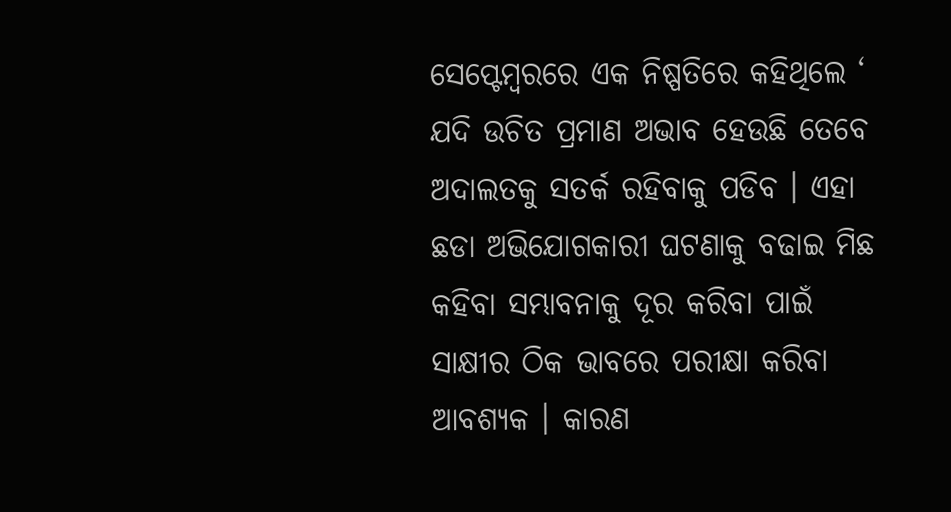ସେପ୍ଟେମ୍ବରରେ ଏକ ନିଷ୍ପତିରେ କହିଥିଲେ ‘ ଯଦି ଉଚିତ ପ୍ରମାଣ ଅଭାବ ହେଉଛି ତେବେ ଅଦାଲତକୁ ସତର୍କ ରହିବାକୁ ପଡିବ । ଏହା ଛଡା ଅଭିଯୋଗକାରୀ ଘଟଣାକୁ ବଢାଇ ମିଛ କହିବା ସମ୍ଭାବନାକୁ ଦୂର କରିବା ପାଇଁ ସାକ୍ଷୀର ଠିକ ଭାବରେ ପରୀକ୍ଷା କରିବା ଆବଶ୍ୟକ । କାରଣ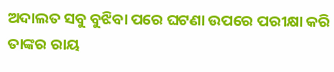ଅଦାଲତ ସବୁ ବୁଝିବା ପରେ ଘଟଣା ଉପରେ ପରୀକ୍ଷା କରି ତାଙ୍କର ରାୟ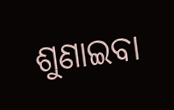ଶୁଣାଇବା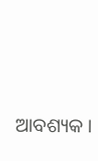ଆବଶ୍ୟକ ।